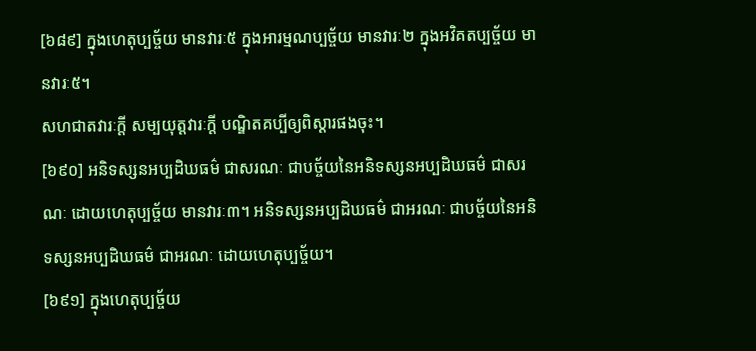[៦៨៩] ក្នុងហេតុប្បច្ច័យ មានវារៈ៥ ក្នុងអារម្មណប្បច្ច័យ មានវារៈ២ ក្នុងអវិគតប្បច្ច័យ មានវារៈ៥។
សហជាតវារៈក្តី សម្បយុត្តវារៈក្តី បណ្ឌិតគប្បីឲ្យពិស្តារផងចុះ។
[៦៩០] អនិទស្សនអប្បដិឃធម៌ ជាសរណៈ ជាបច្ច័យនៃអនិទស្សនអប្បដិឃធម៌ ជាសរណៈ ដោយហេតុប្បច្ច័យ មានវារៈ៣។ អនិទស្សនអប្បដិឃធម៌ ជាអរណៈ ជាបច្ច័យនៃអនិទស្សនអប្បដិឃធម៌ ជាអរណៈ ដោយហេតុប្បច្ច័យ។
[៦៩១] ក្នុងហេតុប្បច្ច័យ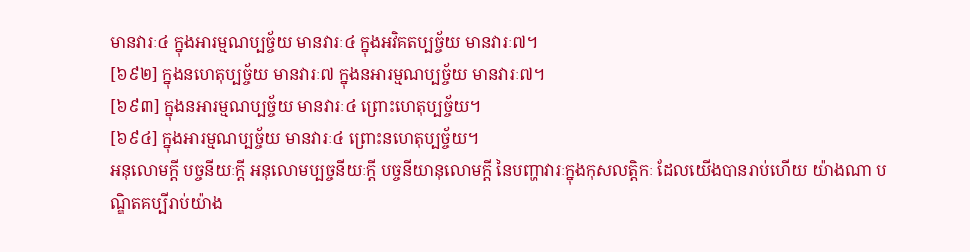មានវារៈ៤ ក្នុងអារម្មណប្បច្ច័យ មានវារៈ៤ ក្នុងអវិគតប្បច្ច័យ មានវារៈ៧។
[៦៩២] ក្នុងនហេតុប្បច្ច័យ មានវារៈ៧ ក្នុងនអារម្មណប្បច្ច័យ មានវារៈ៧។
[៦៩៣] ក្នុងនអារម្មណប្បច្ច័យ មានវារៈ៤ ព្រោះហេតុប្បច្ច័យ។
[៦៩៤] ក្នុងអារម្មណប្បច្ច័យ មានវារៈ៤ ព្រោះនហេតុប្បច្ច័យ។
អនុលោមក្តី បច្ចនីយៈក្តី អនុលោមប្បច្ចនីយៈក្តី បច្ចនីយានុលោមក្តី នៃបញ្ហាវារៈក្នុងកុសលត្តិកៈ ដែលយើងបានរាប់ហើយ យ៉ាងណា បណ្ឌិតគប្បីរាប់យ៉ាង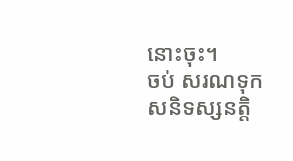នោះចុះ។
ចប់ សរណទុកសនិទស្សនត្តិ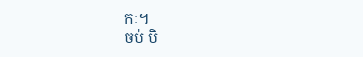កៈ។
ចប់ បិ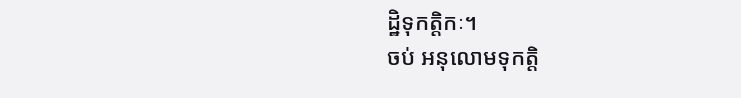ដ្ឋិទុកត្តិកៈ។
ចប់ អនុលោមទុកត្តិ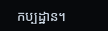កប្បដ្ឋាន។